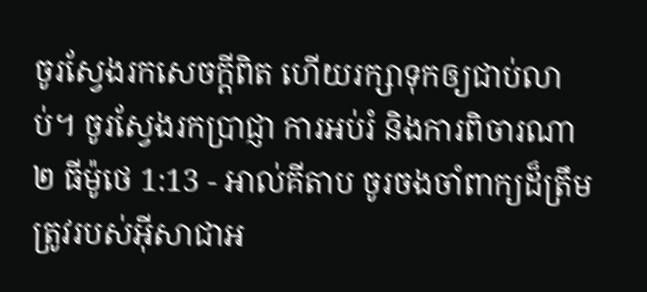ចូរស្វែងរកសេចក្ដីពិត ហើយរក្សាទុកឲ្យជាប់លាប់។ ចូរស្វែងរកប្រាជ្ញា ការអប់រំ និងការពិចារណា
២ ធីម៉ូថេ 1:13 - អាល់គីតាប ចូរចងចាំពាក្យដ៏ត្រឹមត្រូវរបស់អ៊ីសាជាអ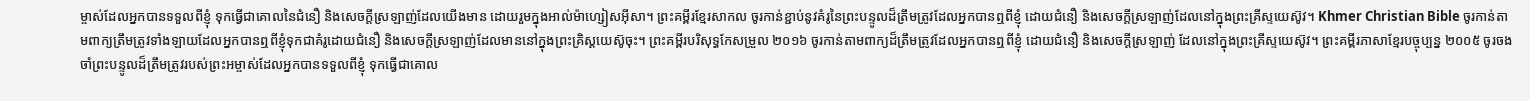ម្ចាស់ដែលអ្នកបានទទួលពីខ្ញុំ ទុកធ្វើជាគោលនៃជំនឿ និងសេចក្ដីស្រឡាញ់ដែលយើងមាន ដោយរួមក្នុងអាល់ម៉ាហ្សៀសអ៊ីសា។ ព្រះគម្ពីរខ្មែរសាកល ចូរកាន់ខ្ជាប់នូវគំរូនៃព្រះបន្ទូលដ៏ត្រឹមត្រូវដែលអ្នកបានឮពីខ្ញុំ ដោយជំនឿ និងសេចក្ដីស្រឡាញ់ដែលនៅក្នុងព្រះគ្រីស្ទយេស៊ូវ។ Khmer Christian Bible ចូរកាន់តាមពាក្យត្រឹមត្រូវទាំងឡាយដែលអ្នកបានឮពីខ្ញុំទុកជាគំរូដោយជំនឿ និងសេចក្ដីស្រឡាញ់ដែលមាននៅក្នុងព្រះគ្រិស្ដយេស៊ូចុះ។ ព្រះគម្ពីរបរិសុទ្ធកែសម្រួល ២០១៦ ចូរកាន់តាមពាក្យដ៏ត្រឹមត្រូវដែលអ្នកបានឮពីខ្ញុំ ដោយជំនឿ និងសេចក្ដីស្រឡាញ់ ដែលនៅក្នុងព្រះគ្រីស្ទយេស៊ូវ។ ព្រះគម្ពីរភាសាខ្មែរបច្ចុប្បន្ន ២០០៥ ចូរចងចាំព្រះបន្ទូលដ៏ត្រឹមត្រូវរបស់ព្រះអម្ចាស់ដែលអ្នកបានទទួលពីខ្ញុំ ទុកធ្វើជាគោល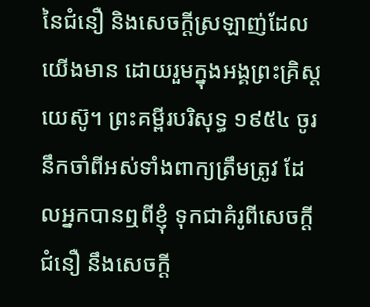នៃជំនឿ និងសេចក្ដីស្រឡាញ់ដែលយើងមាន ដោយរួមក្នុងអង្គព្រះគ្រិស្តយេស៊ូ។ ព្រះគម្ពីរបរិសុទ្ធ ១៩៥៤ ចូរនឹកចាំពីអស់ទាំងពាក្យត្រឹមត្រូវ ដែលអ្នកបានឮពីខ្ញុំ ទុកជាគំរូពីសេចក្ដីជំនឿ នឹងសេចក្ដី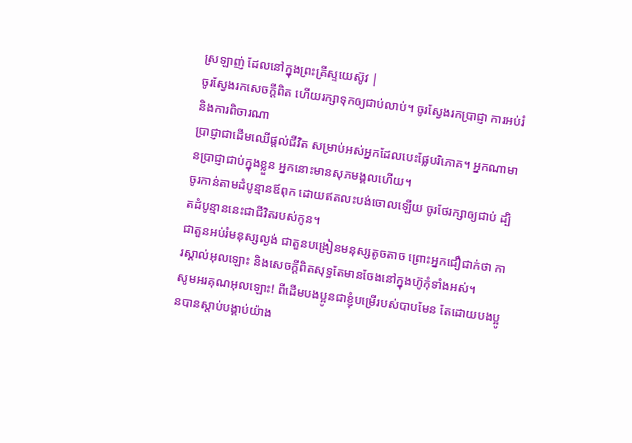ស្រឡាញ់ ដែលនៅក្នុងព្រះគ្រីស្ទយេស៊ូវ |
ចូរស្វែងរកសេចក្ដីពិត ហើយរក្សាទុកឲ្យជាប់លាប់។ ចូរស្វែងរកប្រាជ្ញា ការអប់រំ និងការពិចារណា
ប្រាជ្ញាជាដើមឈើផ្ដល់ជីវិត សម្រាប់អស់អ្នកដែលបេះផ្លែបរិភោគ។ អ្នកណាមានប្រាជ្ញាជាប់ក្នុងខ្លួន អ្នកនោះមានសុភមង្គលហើយ។
ចូរកាន់តាមដំបូន្មានឪពុក ដោយឥតលះបង់ចោលឡើយ ចូរថែរក្សាឲ្យជាប់ ដ្បិតដំបូន្មាននេះជាជីវិតរបស់កូន។
ជាតួនអប់រំមនុស្សល្ងង់ ជាតួនបង្រៀនមនុស្សតូចតាច ព្រោះអ្នកជឿជាក់ថា ការស្គាល់អុលឡោះ និងសេចក្ដីពិតសុទ្ធតែមានចែងនៅក្នុងហ៊ូកុំទាំងអស់។
សូមអរគុណអុលឡោះ! ពីដើមបងប្អូនជាខ្ញុំបម្រើរបស់បាបមែន តែដោយបងប្អូនបានស្ដាប់បង្គាប់យ៉ាង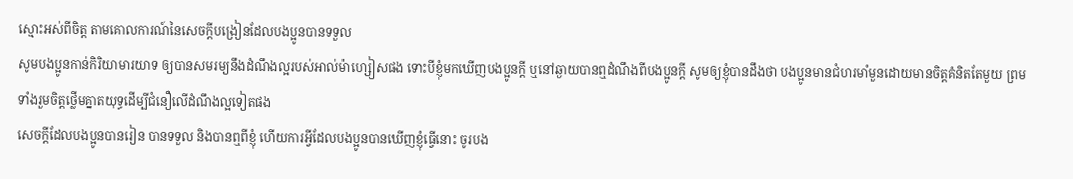ស្មោះអស់ពីចិត្ដ តាមគោលការណ៍នៃសេចក្ដីបង្រៀនដែលបងប្អូនបានទទួល
សូមបងប្អូនកាន់កិរិយាមារយាទ ឲ្យបានសមរម្យនឹងដំណឹងល្អរបស់អាល់ម៉ាហ្សៀសផង ទោះបីខ្ញុំមកឃើញបងប្អូនក្ដី ឬនៅឆ្ងាយបានឮដំណឹងពីបងប្អូនក្ដី សូមឲ្យខ្ញុំបានដឹងថា បងប្អូនមានជំហរមាំមួនដោយមានចិត្ដគំនិតតែមួយ ព្រមទាំងរួមចិត្ដថ្លើមគ្នាតយុទ្ធដើម្បីជំនឿលើដំណឹងល្អទៀតផង
សេចក្ដីដែលបងប្អូនបានរៀន បានទទួល និងបានឮពីខ្ញុំ ហើយការអ្វីដែលបងប្អូនបានឃើញខ្ញុំធ្វើនោះ ចូរបង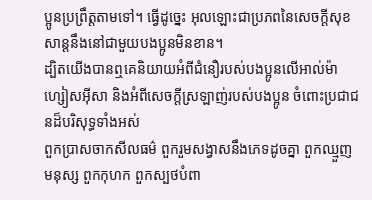ប្អូនប្រព្រឹត្ដតាមទៅ។ ធ្វើដូច្នេះ អុលឡោះជាប្រភពនៃសេចក្ដីសុខសាន្ដនឹងនៅជាមួយបងប្អូនមិនខាន។
ដ្បិតយើងបានឮគេនិយាយអំពីជំនឿរបស់បងប្អូនលើអាល់ម៉ាហ្សៀសអ៊ីសា និងអំពីសេចក្ដីស្រឡាញ់របស់បងប្អូន ចំពោះប្រជាជនដ៏បរិសុទ្ធទាំងអស់
ពួកប្រាសចាកសីលធម៌ ពួករួមសង្វាសនឹងភេទដូចគ្នា ពួកឈ្មួញមនុស្ស ពួកកុហក ពួកស្បថបំពា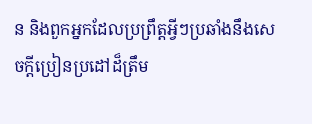ន និងពួកអ្នកដែលប្រព្រឹត្ដអ្វីៗប្រឆាំងនឹងសេចក្ដីប្រៀនប្រដៅដ៏ត្រឹម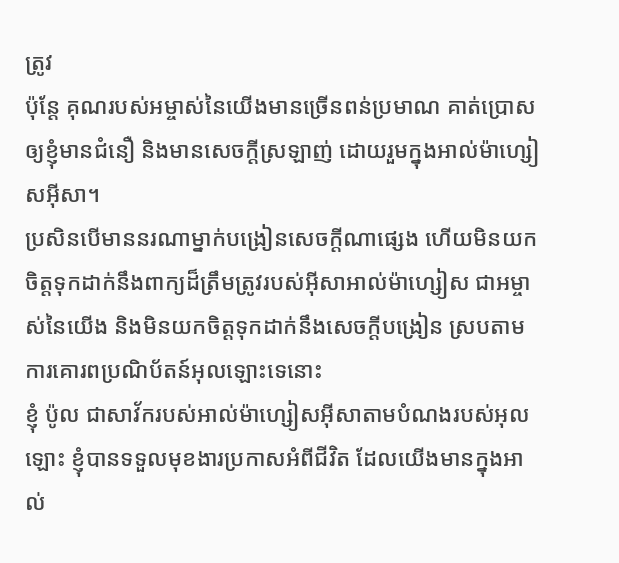ត្រូវ
ប៉ុន្ដែ គុណរបស់អម្ចាស់នៃយើងមានច្រើនពន់ប្រមាណ គាត់ប្រោសឲ្យខ្ញុំមានជំនឿ និងមានសេចក្ដីស្រឡាញ់ ដោយរួមក្នុងអាល់ម៉ាហ្សៀសអ៊ីសា។
ប្រសិនបើមាននរណាម្នាក់បង្រៀនសេចក្ដីណាផ្សេង ហើយមិនយកចិត្ដទុកដាក់នឹងពាក្យដ៏ត្រឹមត្រូវរបស់អ៊ីសាអាល់ម៉ាហ្សៀស ជាអម្ចាស់នៃយើង និងមិនយកចិត្ដទុកដាក់នឹងសេចក្ដីបង្រៀន ស្របតាមការគោរពប្រណិប័តន៍អុលឡោះទេនោះ
ខ្ញុំ ប៉ូល ជាសាវ័ករបស់អាល់ម៉ាហ្សៀសអ៊ីសាតាមបំណងរបស់អុលឡោះ ខ្ញុំបានទទួលមុខងារប្រកាសអំពីជីវិត ដែលយើងមានក្នុងអាល់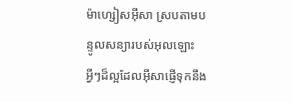ម៉ាហ្សៀសអ៊ីសា ស្របតាមបន្ទូលសន្យារបស់អុលឡោះ
អ្វីៗដ៏ល្អដែលអ៊ីសាផ្ញើទុកនឹង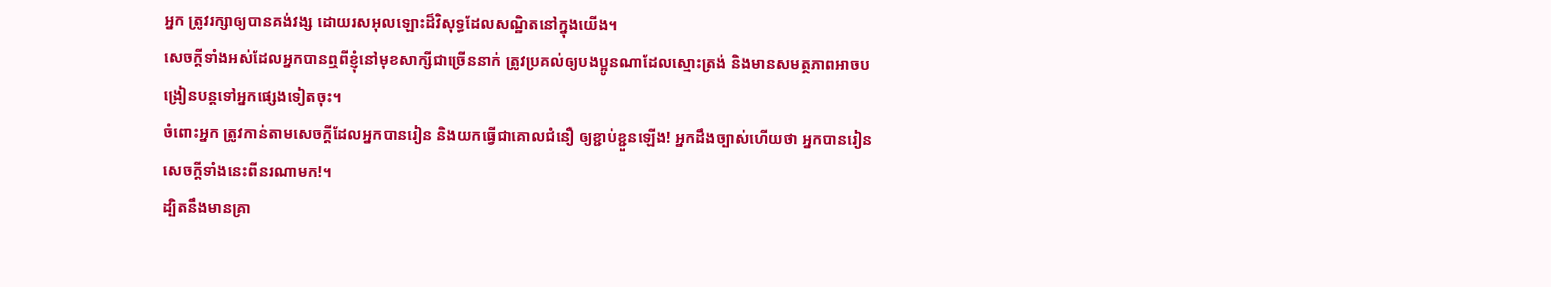អ្នក ត្រូវរក្សាឲ្យបានគង់វង្ស ដោយរសអុលឡោះដ៏វិសុទ្ធដែលសណ្ឋិតនៅក្នុងយើង។
សេចក្ដីទាំងអស់ដែលអ្នកបានឮពីខ្ញុំនៅមុខសាក្សីជាច្រើននាក់ ត្រូវប្រគល់ឲ្យបងប្អូនណាដែលស្មោះត្រង់ និងមានសមត្ថភាពអាចបង្រៀនបន្ដទៅអ្នកផ្សេងទៀតចុះ។
ចំពោះអ្នក ត្រូវកាន់តាមសេចក្ដីដែលអ្នកបានរៀន និងយកធ្វើជាគោលជំនឿ ឲ្យខ្ជាប់ខ្ជួនឡើង! អ្នកដឹងច្បាស់ហើយថា អ្នកបានរៀនសេចក្ដីទាំងនេះពីនរណាមក!។
ដ្បិតនឹងមានគ្រា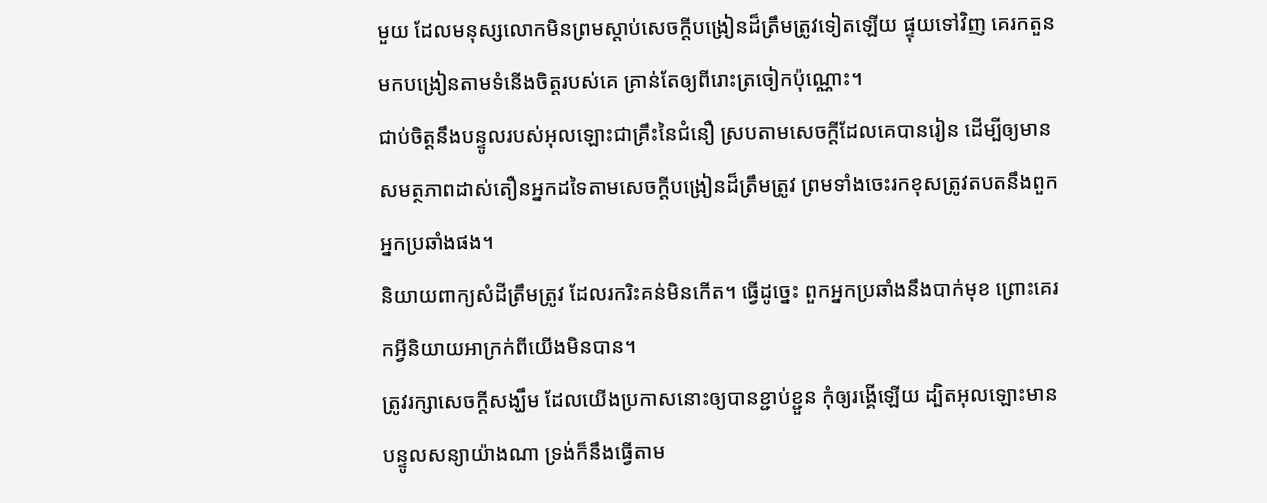មួយ ដែលមនុស្សលោកមិនព្រមស្ដាប់សេចក្ដីបង្រៀនដ៏ត្រឹមត្រូវទៀតឡើយ ផ្ទុយទៅវិញ គេរកតួនមកបង្រៀនតាមទំនើងចិត្ដរបស់គេ គ្រាន់តែឲ្យពីរោះត្រចៀកប៉ុណ្ណោះ។
ជាប់ចិត្ដនឹងបន្ទូលរបស់អុលឡោះជាគ្រឹះនៃជំនឿ ស្របតាមសេចក្ដីដែលគេបានរៀន ដើម្បីឲ្យមានសមត្ថភាពដាស់តឿនអ្នកដទៃតាមសេចក្ដីបង្រៀនដ៏ត្រឹមត្រូវ ព្រមទាំងចេះរកខុសត្រូវតបតនឹងពួកអ្នកប្រឆាំងផង។
និយាយពាក្យសំដីត្រឹមត្រូវ ដែលរករិះគន់មិនកើត។ ធ្វើដូច្នេះ ពួកអ្នកប្រឆាំងនឹងបាក់មុខ ព្រោះគេរកអ្វីនិយាយអាក្រក់ពីយើងមិនបាន។
ត្រូវរក្សាសេចក្ដីសង្ឃឹម ដែលយើងប្រកាសនោះឲ្យបានខ្ជាប់ខ្ជួន កុំឲ្យរង្គើឡើយ ដ្បិតអុលឡោះមានបន្ទូលសន្យាយ៉ាងណា ទ្រង់ក៏នឹងធ្វើតាម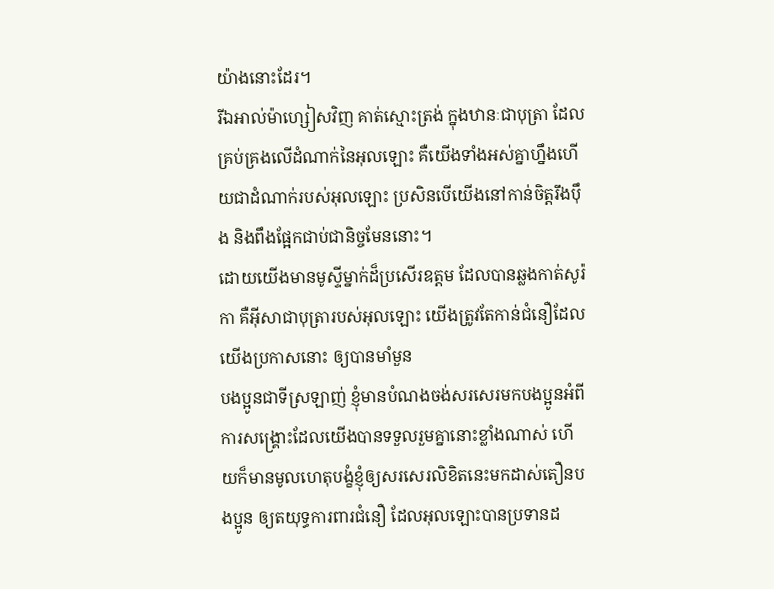យ៉ាងនោះដែរ។
រីឯអាល់ម៉ាហ្សៀសវិញ គាត់ស្មោះត្រង់ ក្នុងឋានៈជាបុត្រា ដែលគ្រប់គ្រងលើដំណាក់នៃអុលឡោះ គឺយើងទាំងអស់គ្នាហ្នឹងហើយជាដំណាក់របស់អុលឡោះ ប្រសិនបើយើងនៅកាន់ចិត្ដរឹងប៉ឹង និងពឹងផ្អែកជាប់ជានិច្ចមែននោះ។
ដោយយើងមានមូស្ទីម្នាក់ដ៏ប្រសើរឧត្ដម ដែលបានឆ្លងកាត់សូរ៉កា គឺអ៊ីសាជាបុត្រារបស់អុលឡោះ យើងត្រូវតែកាន់ជំនឿដែលយើងប្រកាសនោះ ឲ្យបានមាំមួន
បងប្អូនជាទីស្រឡាញ់ ខ្ញុំមានបំណងចង់សរសេរមកបងប្អូនអំពីការសង្គ្រោះដែលយើងបានទទួលរួមគ្នានោះខ្លាំងណាស់ ហើយក៏មានមូលហេតុបង្ខំខ្ញុំឲ្យសរសេរលិខិតនេះមកដាស់តឿនបងប្អូន ឲ្យតយុទ្ធការពារជំនឿ ដែលអុលឡោះបានប្រទានដ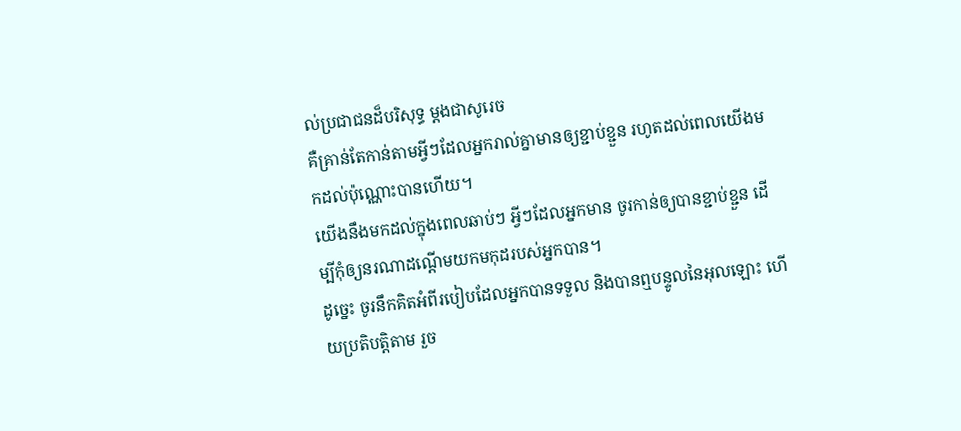ល់ប្រជាជនដ៏បរិសុទ្ធ ម្ដងជាសូរេច
គឺគ្រាន់តែកាន់តាមអ្វីៗដែលអ្នករាល់គ្នាមានឲ្យខ្ជាប់ខ្ជួន រហូតដល់ពេលយើងមកដល់ប៉ុណ្ណោះបានហើយ។
យើងនឹងមកដល់ក្នុងពេលឆាប់ៗ អ្វីៗដែលអ្នកមាន ចូរកាន់ឲ្យបានខ្ជាប់ខ្ជួន ដើម្បីកុំឲ្យនរណាដណ្ដើមយកមកុដរបស់អ្នកបាន។
ដូច្នេះ ចូរនឹកគិតអំពីរបៀបដែលអ្នកបានទទួល និងបានឮបន្ទូលនៃអុលឡោះ ហើយប្រតិបត្ដិតាម រួច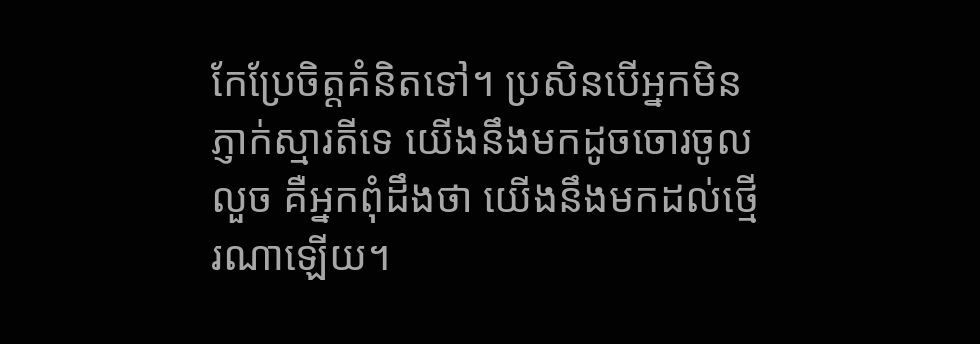កែប្រែចិត្ដគំនិតទៅ។ ប្រសិនបើអ្នកមិនភ្ញាក់ស្មារតីទេ យើងនឹងមកដូចចោរចូលលួច គឺអ្នកពុំដឹងថា យើងនឹងមកដល់ថ្មើរណាឡើយ។